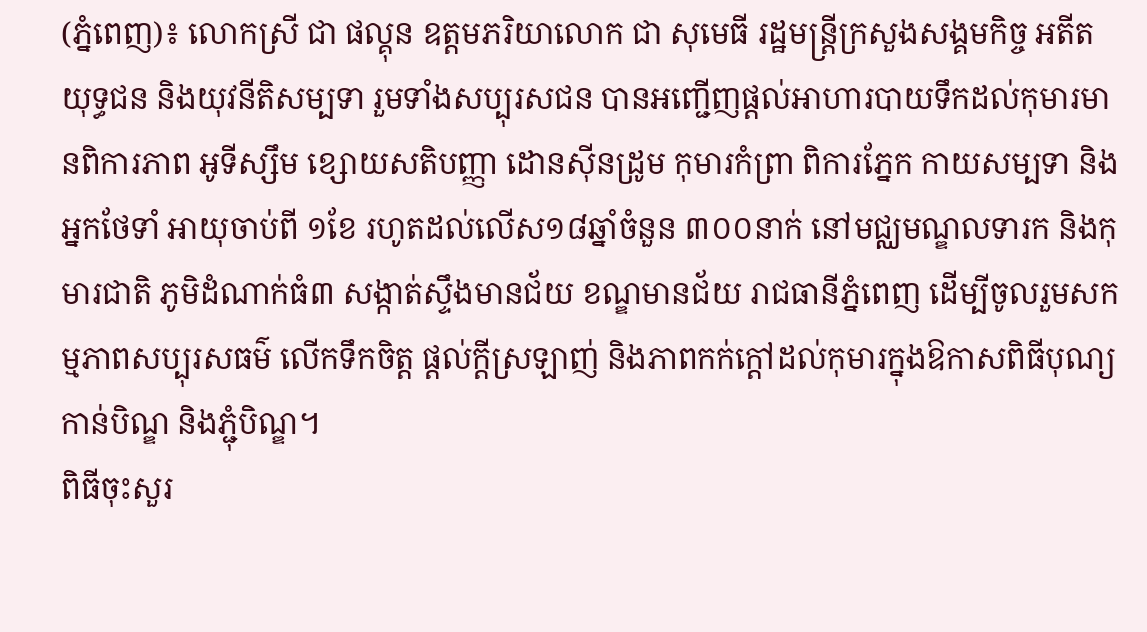(ភ្នំពេញ)៖ លោកស្រី ជា ផល្គុន ឧត្តមភរិយាលោក ជា សុមេធី រដ្ឋមន្រ្តីក្រសួងសង្គមកិច្ច អតីតយុទ្ធជន និងយុវនីតិសម្បទា រួមទាំងសប្បុរសជន បានអញ្ជើញផ្តល់អាហារបាយទឹកដល់កុមារមានពិការភាព អូទីស្សឹម ខ្សោយសតិបញ្ញា ដោនស៊ីនដ្រូម កុមារកំព្រា ពិការភ្នែក កាយសម្បទា និងអ្នកថែទាំ អាយុចាប់ពី ១ខែ រហូតដល់លើស១៨ឆ្នាំចំនួន ៣០០នាក់ នៅមជ្ឈមណ្ឌលទារក និងកុមារជាតិ ភូមិដំណាក់ធំ៣ សង្កាត់ស្ទឹងមានជ័យ ខណ្ឌមានជ័យ រាជធានីភ្នំពេញ ដើម្បីចូលរួមសកម្មភាពសប្បុរសធម៌ លើកទឹកចិត្ត ផ្តល់ក្តីស្រឡាញ់ និងភាពកក់ក្តៅដល់កុមារក្នុងឱកាសពិធីបុណ្យកាន់បិណ្ឌ និងភ្ជុំបិណ្ឌ។
ពិធីចុះសួរ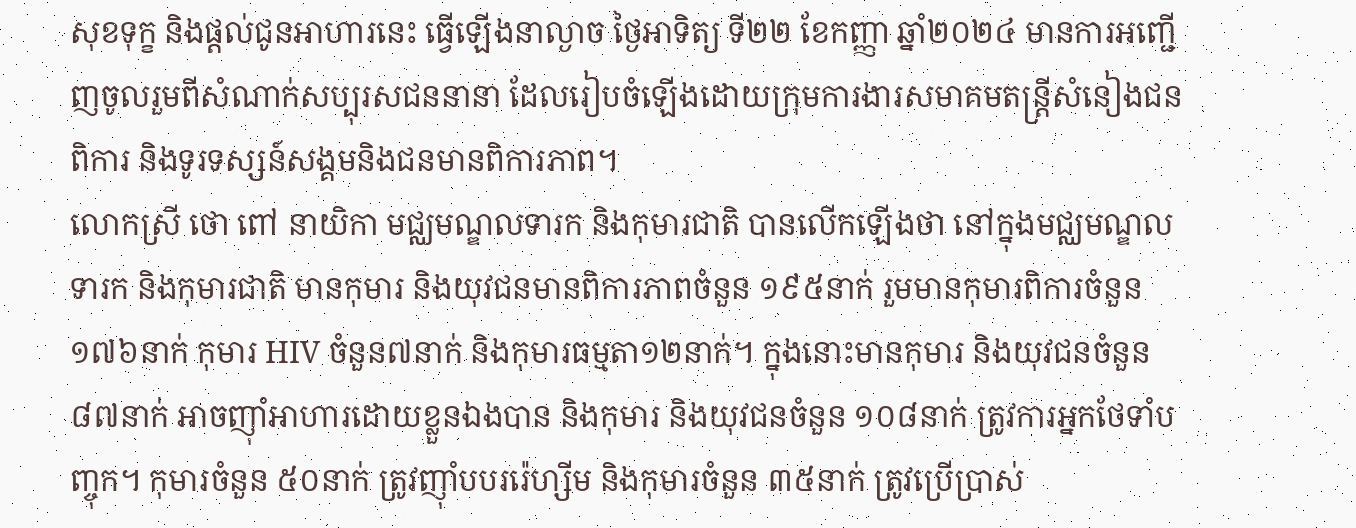សុខទុក្ខ និងផ្តល់ជូនអាហារនេះ ធ្វើឡើងនាល្ងាច ថ្ងៃអាទិត្យ ទី២២ ខែកញ្ញា ឆ្នាំ២០២៤ មានការអញ្ជើញចូលរួមពីសំណាក់សប្បុរសជននានា ដែលរៀបចំឡើងដោយក្រុមការងារសមាគមតន្រ្តីសំនៀងជនពិការ និងទូរទស្សន៍សង្គមនិងជនមានពិការភាព។
លោកស្រី ថោ ពៅ នាយិកា មជ្ឈមណ្ឌលទារក និងកុមារជាតិ បានលើកឡើងថា នៅក្នុងមជ្ឈមណ្ឌលទារក និងកុមារជាតិ មានកុមារ និងយុវជនមានពិការភាពចំនួន ១៩៥នាក់ រួមមានកុមារពិការចំនួន ១៧៦នាក់ កុមារ HIV ចំនួន៧នាក់ និងកុមារធម្មតា១២នាក់។ ក្នុងនោះមានកុមារ និងយុវជនចំនួន ៨៧នាក់ អាចញ៉ាំអាហារដោយខ្លួនឯងបាន និងកុមារ និងយុវជនចំនួន ១០៨នាក់ ត្រូវការអ្នកថែទាំបញ្ចុក។ កុមារចំនួន ៥០នាក់ ត្រូវញ៉ាំបបររ៉េហ្សីម និងកុមារចំនួន ៣៥នាក់ ត្រូវប្រើប្រាស់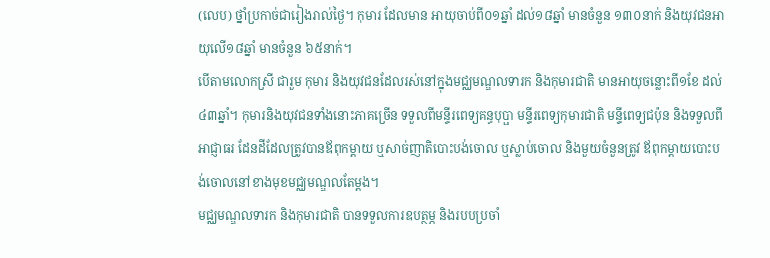(លេប) ថ្នាំប្រកាច់ជារៀងរាល់ថ្ងៃ។ កុមារ ដែលមាន អាយុចាប់ពី០១ឆ្នាំ ដល់១៨ឆ្នាំ មានចំនួន ១៣០នាក់ និងយុវជនអាយុលើ១៨ឆ្នាំ មានចំនួន ៦៥នាក់។
បើតាមលោកស្រី ជារួម កុមារ និងយុវជនដែលរស់នៅក្នុងមជ្ឈមណ្ឌលទារក និងកុមារជាតិ មានអាយុចន្លោះពី១ខែ ដល់ ៤៣ឆ្នាំ។ កុមារនិងយុវជនទាំងនោះភាគច្រើន ទទួលពីមន្ទីរពេទ្យគន្ធបុប្ផា មន្ទីរពេទ្យកុមារជាតិ មន្ទីពេទ្យជប៉ុន និងទទួលពីអាជ្ញាធរ ដែនដីដែលត្រូវបានឪពុកម្តាយ ឬសាច់ញាតិបោះបង់ចោល ឬស្លាប់ចោល និងមួយចំនួនត្រូវ ឪពុកម្តាយបោះបង់ចោលនៅខាងមុខមជ្ឈមណ្ឌលតែម្តង។
មជ្ឈមណ្ឌលទារក និងកុមារជាតិ បានទទួលការឧបត្ថម្ភ និងរបបប្រចាំ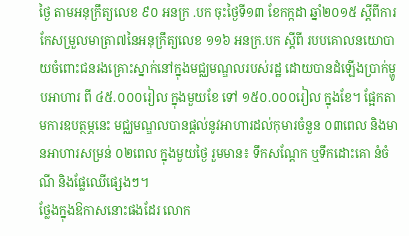ថ្ងៃ តាមអនុក្រឹត្យលេខ ៩០ អនក្រ .បក ចុះថ្ងៃទី១៣ ខែកក្កដា ឆ្នាំ២០១៥ ស្តីពីការកែសម្រួលមាត្រា៧នៃអនុក្រឹត្យលេខ ១១៦ អនក្រ.បក ស្តីពី របបគោលនយោបាយចំពោះជនរងគ្រោះស្នាក់នៅក្នុងមជ្ឈមណ្ឌលរបស់រដ្ឋ ដោយបានដំឡើងប្រាក់ម្ហូបអាហារ ពី ៤៥.០០០រៀល ក្នុងមួយខែ ទៅ ១៥០.០០០រៀល ក្នុងខែ។ ផ្អែកតាមការឧបត្ថម្ភនេះ មជ្ឈមណ្ឌលបានផ្តល់នូវអាហារដល់កុមារចំនួន ០៣ពេល និងមានអាហារសម្រន់ ០២ពេល ក្នុងមួយថ្ងៃ រួមមាន៖ ទឹកសណ្តែក ឬទឹកដោះគោ នំចំណី និងផ្លែឈើផ្សេងៗ។
ថ្លែងក្នុងឱកាសនោះផងដែរ លោក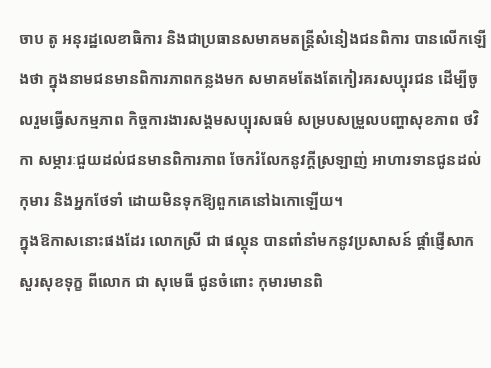ចាប តូ អនុរដ្ឋលេខាធិការ និងជាប្រធានសមាគមតន្រ្តីសំនៀងជនពិការ បានលើកឡើងថា ក្នុងនាមជនមានពិការភាពកន្លងមក សមាគមតែងតែកៀរគរសប្បុរជន ដើម្បីចូលរួមធ្វើសកម្មភាព កិច្ចការងារសង្គមសប្បុរសធម៌ សម្របសម្រួលបញ្ហាសុខភាព ថវិកា សម្ភារៈជួយដល់ជនមានពិការភាព ចែករំលែកនូវក្តីស្រឡាញ់ អាហារទានជូនដល់កុមារ និងអ្នកថែទាំ ដោយមិនទុកឱ្យពួកគេនៅឯកោឡើយ។
ក្នុងឱកាសនោះផងដែរ លោកស្រី ជា ផល្គុន បានពាំនាំមកនូវប្រសាសន៍ ផ្តាំផ្ញើសាកសួរសុខទុក្ខ ពីលោក ជា សុមេធី ជូនចំពោះ កុមារមានពិ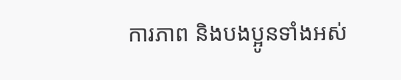ការភាព និងបងប្អូនទាំងអស់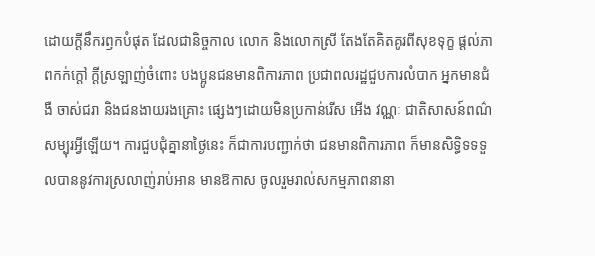ដោយក្តីនឹករឭកបំផុត ដែលជានិច្ចកាល លោក និងលោកស្រី តែងតែគិតគូរពីសុខទុក្ខ ផ្តល់ភាពកក់ក្តៅ ក្តីស្រឡាញ់ចំពោះ បងប្អូនជនមានពិការភាព ប្រជាពលរដ្ឋជួបការលំបាក អ្នកមានជំងឺ ចាស់ជរា និងជនងាយរងគ្រោះ ផ្សេងៗដោយមិនប្រកាន់រើស អើង វណ្ណៈ ជាតិសាសន៍ពណ៌សម្បុរអ្វីឡើយ។ ការជួបជុំគ្នានាថ្ងៃនេះ ក៏ជាការបញ្ជាក់ថា ជនមានពិការភាព ក៏មានសិទ្ធិទទទួលបាននូវការស្រលាញ់រាប់អាន មានឱកាស ចូលរួមរាល់សកម្មភាពនានា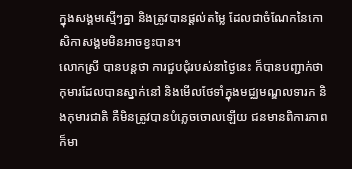ក្នុងសង្គមស្មើៗគ្នា និងត្រូវបានផ្តល់តម្លៃ ដែលជាចំណែកនៃកោសិកាសង្គមមិនអាចខ្វះបាន។
លោកស្រី បានបន្តថា ការជួបជុំរបស់នាថ្ងៃនេះ ក៏បានបញ្ជាក់ថាកុមារដែលបានស្នាក់នៅ និងមើលថែទាំក្នុងមជ្ឈមណ្ឌលទារក និងកុមារជាតិ គឺមិនត្រូវបានបំភ្លេចចោលឡើយ ជនមានពិការភាព ក៏មា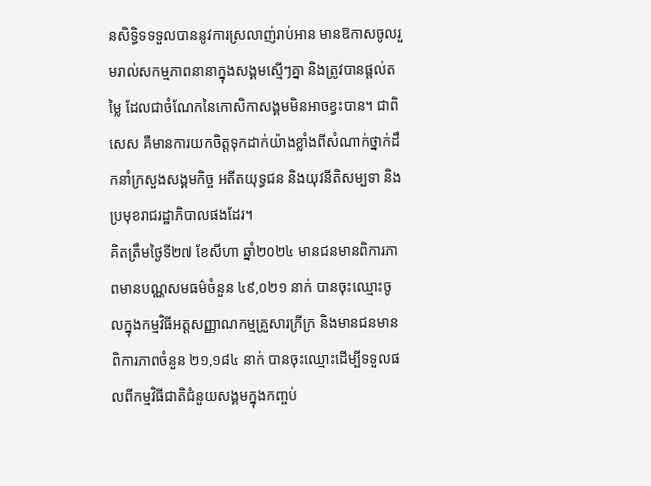នសិទ្ធិទទទួលបាននូវការស្រលាញ់រាប់អាន មានឱកាសចូលរួមរាល់សកម្មភាពនានាក្នុងសង្គមស្មើៗគ្នា និងត្រូវបានផ្តល់តម្លៃ ដែលជាចំណែកនៃកោសិកាសង្គមមិនអាចខ្វះបាន។ ជាពិសេស គឺមានការយកចិត្តទុកដាក់យ៉ាងខ្លាំងពីសំណាក់ថ្នាក់ដឹកនាំក្រសួងសង្គមកិច្ច អតីតយុទ្ធជន និងយុវនីតិសម្បទា និងប្រមុខរាជរដ្ឋាភិបាលផងដែរ។
គិតត្រឹមថ្ងៃទី២៧ ខែសីហា ឆ្នាំ២០២៤ មានជនមានពិការភាពមានបណ្ណសមធម៌ចំនួន ៤៩,០២១ នាក់ បានចុះឈ្មោះចូលក្នុងកម្មវិធីអត្តសញ្ញាណកម្មគ្រួសារក្រីក្រ និងមានជនមានពិការភាពចំនួន ២១,១៨៤ នាក់ បានចុះឈ្មោះដើម្បីទទួលផលពីកម្មវិធីជាតិជំនួយសង្គមក្នុងកញ្ចប់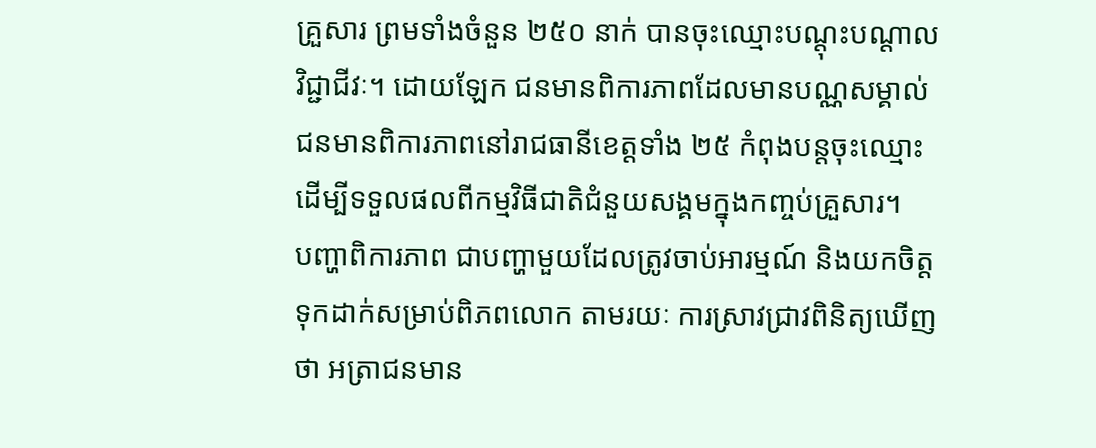គ្រួសារ ព្រមទាំងចំនួន ២៥០ នាក់ បានចុះឈ្មោះបណ្តុះបណ្តាលវិជ្ជាជីវៈ។ ដោយឡែក ជនមានពិការភាពដែលមានបណ្ណសម្គាល់ជនមានពិការភាពនៅរាជធានីខេត្តទាំង ២៥ កំពុងបន្តចុះឈ្មោះដើម្បីទទួលផលពីកម្មវិធីជាតិជំនួយសង្គមក្នុងកញ្ចប់គ្រួសារ។
បញ្ហាពិការភាព ជាបញ្ហាមួយដែលត្រូវចាប់អារម្មណ៍ និងយកចិត្តទុកដាក់សម្រាប់ពិភពលោក តាមរយៈ ការស្រាវជ្រាវពិនិត្យឃើញថា អត្រាជនមាន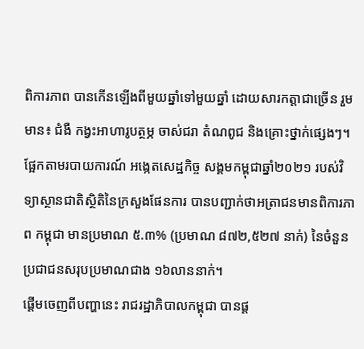ពិការភាព បានកើនឡើងពីមួយឆ្នាំទៅមួយឆ្នាំ ដោយសារកត្តាជាច្រើន រួមមាន៖ ជំងឺ កង្វះអាហារូបត្ថម្ភ ចាស់ជរា តំណពូជ និងគ្រោះថ្នាក់ផ្សេងៗ។ ផ្អែកតាមរបាយការណ៍ អង្កេតសេដ្ឋកិច្ច សង្គមកម្ពុជាឆ្នាំ២០២១ របស់វិទ្យាស្ថានជាតិស្ថិតិនៃក្រសួងផែនការ បានបញ្ជាក់ថាអត្រាជនមានពិការភាព កម្ពុជា មានប្រមាណ ៥.៣% (ប្រមាណ ៨៧២,៥២៧ នាក់) នៃចំនួនប្រជាជនសរុបប្រមាណជាង ១៦លាននាក់។
ផ្តើមចេញពីបញ្ហានេះ រាជរដ្ឋាភិបាលកម្ពុជា បានផ្ត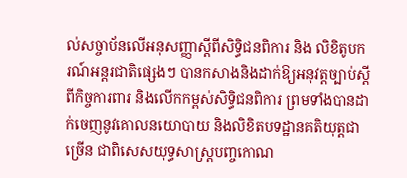ល់សច្ចាប័នលើអនុសញ្ញាស្តីពីសិទ្ធិជនពិការ និង លិខិតូបករណ៍អន្តរជាតិផ្សេងៗ បានកសាងនិងដាក់ឱ្យអនុវត្តច្បាប់ស្តីពីកិច្ចការពារ និងលើកកម្ពស់សិទ្ធិជនពិការ ព្រមទាំងបានដាក់ចេញនូវគោលនយោបាយ និងលិខិតបទដ្ឋានគតិយុត្តជាច្រើន ជាពិសេសយុទ្ធសាស្ត្របញ្ចកោណ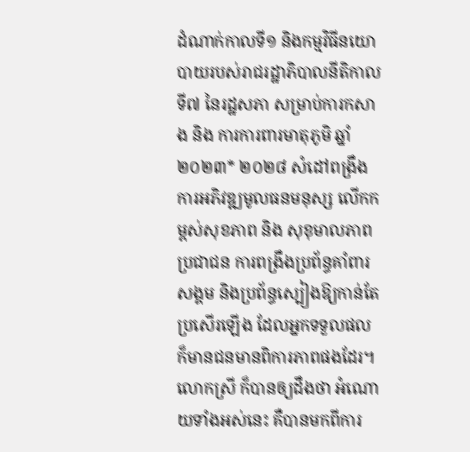ដំណាក់កាលទី១ និងកម្មវិធីនយោបាយរបស់រាជរដ្ឋាភិបាលនីតិកាលទី៧ នៃរដ្ឋសភា សម្រាប់ការកសាង និង ការការពារមាតុភូមិ ឆ្នាំ២០២៣* ២០២៨ សំដៅពង្រឹងការអភិវឌ្ឍមូលធនមនុស្ស លើកកម្ពស់សុខភាព និង សុខុមាលភាពប្រជាជន ការពង្រឹងប្រព័ន្ធគាំពារសង្គម និងប្រព័ន្ធស្បៀងឱ្យកាន់តែប្រសើរឡើង ដែលអ្នកទទួលផល ក៏មានជនមានពិការភាពផងដែរ។
លោកស្រី ក៏បានឲ្យដឹងថា អំណោយទាំងអស់នេះ គឺបានមកពីការ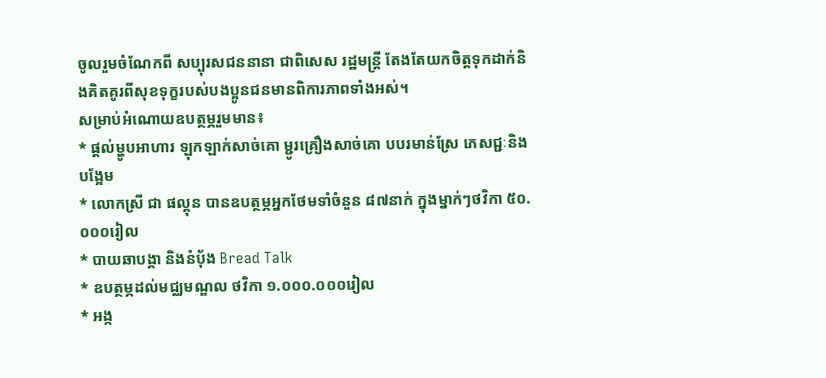ចូលរួមចំណែកពី សប្បុរសជននានា ជាពិសេស រដ្ឋមន្រ្តី តែងតែយកចិត្តទុកដាក់និងគិតគូរពីសុខទុក្ខរបស់បងប្អូនជនមានពិការភាពទាំងអស់។
សម្រាប់អំណោយឧបត្ថម្ភរួមមាន៖
* ផ្តល់ម្ហូបអាហារ ឡុកឡាក់សាច់គោ ម្ជូរគ្រឿងសាច់គោ បបរមាន់ស្រែ ភេសជ្ជៈនិងបង្អែម
* លោកស្រី ជា ផល្គុន បានឧបត្ថម្ភអ្នកថែមទាំចំនួន ៨៧នាក់ ក្នុងម្នាក់ៗថវិកា ៥០.០០០រៀល
* បាយឆាបង្គា និងនំប៉័ង Bread Talk
* ឧបត្ថម្ភដល់មជ្ឈមណ្ឌល ថវិកា ១.០០០.០០០រៀល
* អង្ក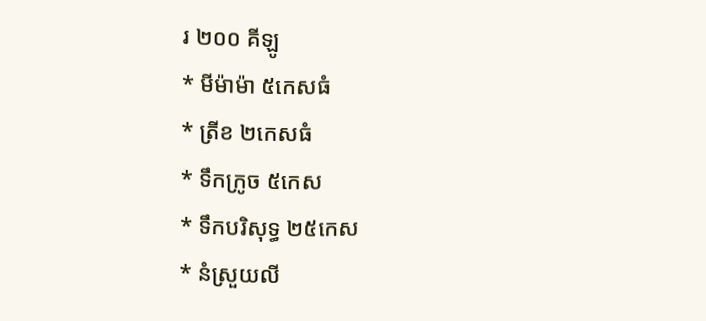រ ២០០ គីឡូ
* មីម៉ាម៉ា ៥កេសធំ
* ត្រីខ ២កេសធំ
* ទឹកក្រូច ៥កេស
* ទឹកបរិសុទ្ធ ២៥កេស
* នំស្រួយលី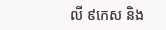លី ៩កេស និង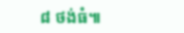៨ ថង់ធំ៕